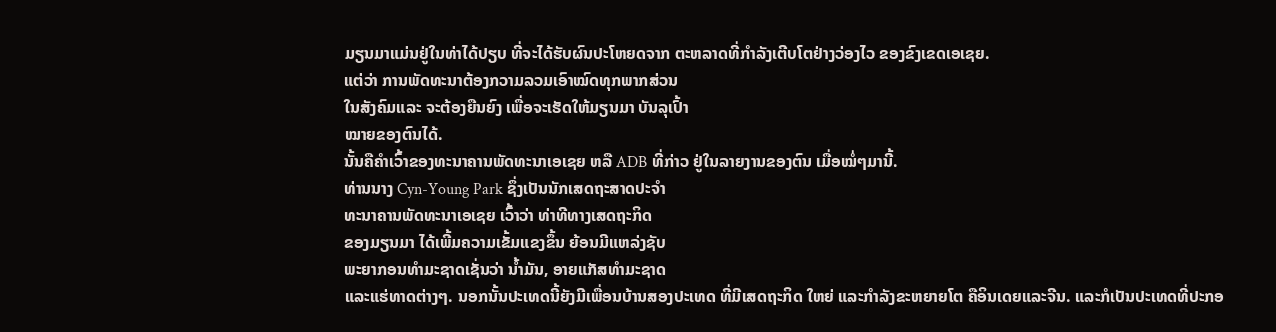ມຽນມາແມ່ນຢູ່ໃນທ່າໄດ້ປຽບ ທີ່ຈະໄດ້ຮັບຜົນປະໂຫຍດຈາກ ຕະຫລາດທີ່ກໍາລັງເຕີບໂຕຢ່າງວ່ອງໄວ ຂອງຂົງເຂດເອເຊຍ.
ແຕ່ວ່າ ການພັດທະນາຕ້ອງກວາມລວມເອົາໝົດທຸກພາກສ່ວນ
ໃນສັງຄົມແລະ ຈະຕ້ອງຍືນຍົງ ເພື່ອຈະເຮັດໃຫ້ມຽນມາ ບັນລຸເປົ້າ
ໝາຍຂອງຕົນໄດ້.
ນັ້ນຄືຄໍາເວົ້າຂອງທະນາຄານພັດທະນາເອເຊຍ ຫລື ADB ທີ່ກ່າວ ຢູ່ໃນລາຍງານຂອງຕົນ ເມື່ອໝໍ່ໆມານີ້.
ທ່ານນາງ Cyn-Young Park ຊຶ່ງເປັນນັກເສດຖະສາດປະຈໍາ
ທະນາຄານພັດທະນາເອເຊຍ ເວົ້າວ່າ ທ່າທີທາງເສດຖະກິດ
ຂອງມຽນມາ ໄດ້ເພີ້ມຄວາມເຂັ້ມແຂງຂຶ້ນ ຍ້ອນມີແຫລ່ງຊັບ
ພະຍາກອນທໍາມະຊາດເຊັ່ນວ່າ ນໍ້າມັນ, ອາຍແກັສທໍາມະຊາດ
ແລະແຮ່ທາດຕ່າງໆ. ນອກນັ້ນປະເທດນີ້ຍັງມີເພື່ອນບ້ານສອງປະເທດ ທີ່ມີເສດຖະກິດ ໃຫຍ່ ແລະກໍາລັງຂະຫຍາຍໂຕ ຄືອິນເດຍແລະຈີນ. ແລະກໍເປັນປະເທດທີ່ປະກອ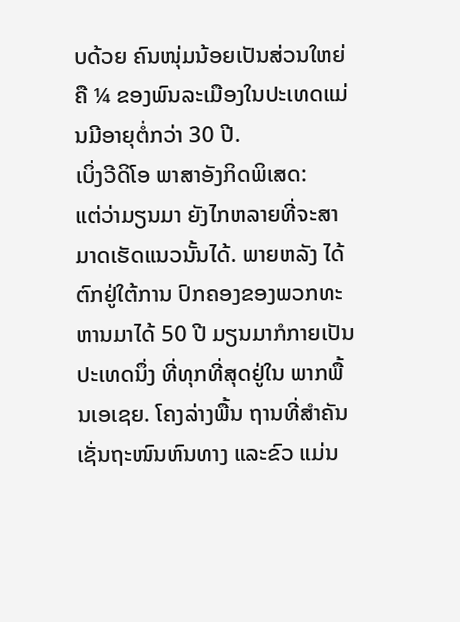ບດ້ວຍ ຄົນໜຸ່ມນ້ອຍເປັນສ່ວນໃຫຍ່ ຄື ¼ ຂອງພົນລະເມືອງໃນປະເທດແມ່ນມີອາຍຸຕໍ່ກວ່າ 30 ປີ.
ເບິ່ງວີດິໂອ ພາສາອັງກິດພິເສດ:
ແຕ່ວ່າມຽນມາ ຍັງໄກຫລາຍທີ່ຈະສາມາດເຮັດແນວນັ້ນໄດ້. ພາຍຫລັງ ໄດ້ຕົກຢູ່ໃຕ້ການ ປົກຄອງຂອງພວກທະຫານມາໄດ້ 50 ປີ ມຽນມາກໍກາຍເປັນປະເທດນຶ່ງ ທີ່ທຸກທີ່ສຸດຢູ່ໃນ ພາກພື້ນເອເຊຍ. ໂຄງລ່າງພື້ນ ຖານທີ່ສຳຄັນ ເຊັ່ນຖະໜົນຫົນທາງ ແລະຂົວ ແມ່ນ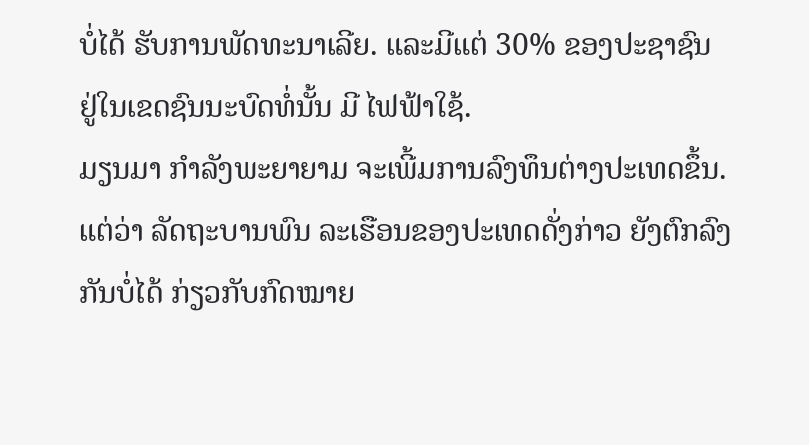ບໍ່ໄດ້ ຮັບການພັດທະນາເລີຍ. ແລະມີແຕ່ 30% ຂອງປະຊາຊົນ ຢູ່ໃນເຂດຊົນນະບົດທໍ່ນັ້ນ ມີ ໄຟຟ້າໃຊ້.
ມຽນມາ ກໍາລັງພະຍາຍາມ ຈະເພີ້ມການລົງທຶນຕ່າງປະເທດຂຶ້ນ. ແຕ່ວ່າ ລັດຖະບານພົນ ລະເຮືອນຂອງປະເທດດັ່ງກ່າວ ຍັງຕົກລົງກັນບໍ່ໄດ້ ກ່ຽວກັບກົດໝາຍ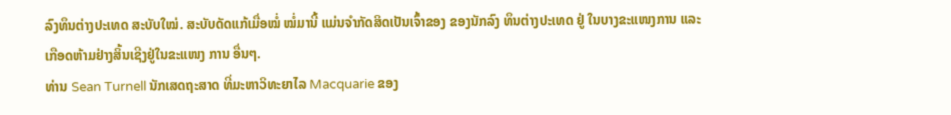ລົງທຶນຕ່າງປະເທດ ສະບັບໃໝ່. ສະບັບດັດແກ້ເມື່ອໝໍ່ ໝໍ່ມານີ້ ແມ່ນຈໍາກັດສິດເປັນເຈົ້າຂອງ ຂອງນັກລົງ ທຶນຕ່າງປະເທດ ຢູ່ ໃນບາງຂະແໜງການ ແລະເກືອດຫ້າມຢ່າງສິ້ນເຊີງຢູ່ໃນຂະແໜງ ການ ອື່ນໆ.
ທ່ານ Sean Turnell ນັກເສດຖະສາດ ທີ່ມະຫາວິທະຍາໄລ Macquarie ຂອງ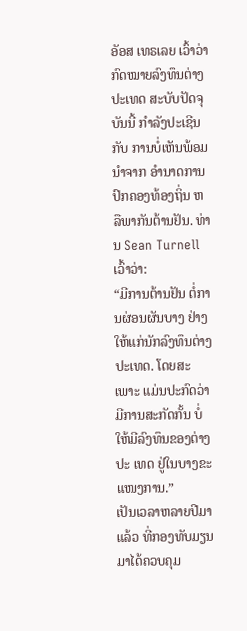ອັອສ ເທຣເລຍ ເວົ້າວ່າ ກົດໝາຍລົງທຶນຕ່າງປະເທດ ສະບັບປັດຈຸບັນນີ້ ກໍາລັງປະເຊີນກັບ ການບໍ່ເຫັນພ້ອມນໍາຈາກ ອໍານາດການປົກຄອງທ້ອງຖິ່ນ ຫລືພາກັນຕ້ານຢັນ. ທ່ານ Sean Turnell ເວົ້າວ່າ:
“ມີການຕ້ານຢັນ ຕໍ່ການຜ່ອນຜັນບາງ ຢ່າງ ໃຫ້ແກ່ນັກລົງທຶນຕ່າງປະເທດ. ໂດຍສະເພາະ ແມ່ນປະກົດວ່າ ມີການສະກັດກັ້ນ ບໍ່ໃຫ້ມີລົງທຶນຂອງຕ່າງປະ ເທດ ຢູ່ໃນບາງຂະແໜງການ.”
ເປັນເວລາຫລາຍປີມາແລ້ວ ທີ່ກອງທັບມຽນມາໄດ້ຄວບຄຸມ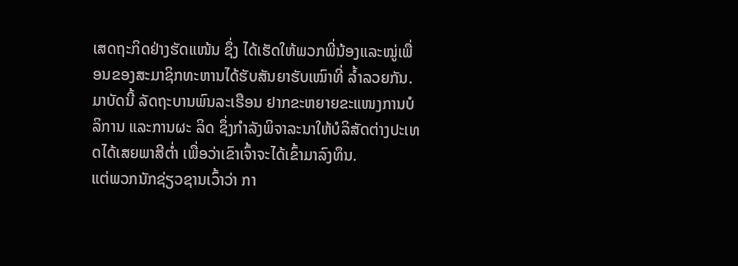ເສດຖະກິດຢ່າງຮັດແໜ້ນ ຊຶ່ງ ໄດ້ເຮັດໃຫ້ພວກພີ່ນ້ອງແລະໝູ່ເພື່ອນຂອງສະມາຊິກທະຫານໄດ້ຮັບສັນຍາຮັບເໝົາທີ່ ລໍ້າລວຍກັນ.
ມາບັດນີ້ ລັດຖະບານພົນລະເຮືອນ ຢາກຂະຫຍາຍຂະແໜງການບໍລິການ ແລະການຜະ ລິດ ຊຶ່ງກໍາລັງພິຈາລະນາໃຫ້ບໍລິສັດຕ່າງປະເທດໄດ້ເສຍພາສີຕໍ່າ ເພື່ອວ່າເຂົາເຈົ້າຈະໄດ້ເຂົ້າມາລົງທຶນ.
ແຕ່ພວກນັກຊ່ຽວຊານເວົ້າວ່າ ກາ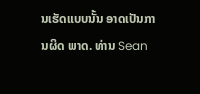ນເຮັດແບບນັ້ນ ອາດເປັນການຜິດ ພາດ. ທ່ານ Sean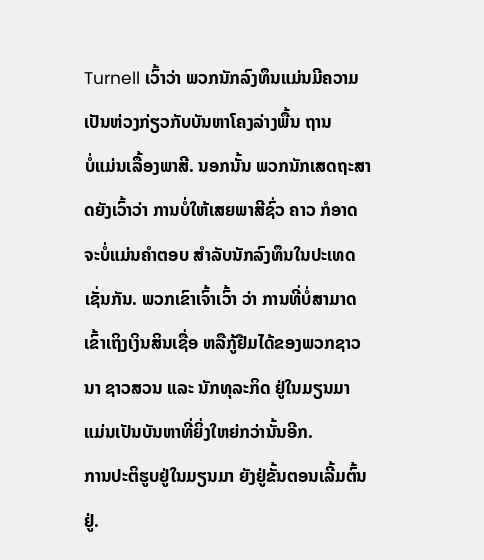Turnell ເວົ້າວ່າ ພວກນັກລົງທຶນແມ່ນມີຄວາມ ເປັນຫ່ວງກ່ຽວກັບບັນຫາໂຄງລ່າງພື້ນ ຖານ
ບໍ່ແມ່ນເລື້ອງພາສີ. ນອກນັ້ນ ພວກນັກເສດຖະສາດຍັງເວົ້າວ່າ ການບໍ່ໃຫ້ເສຍພາສີຊົ່ວ ຄາວ ກໍອາດຈະບໍ່ແມ່ນຄໍາຕອບ ສໍາລັບນັກລົງທຶນໃນປະເທດເຊັ່ນກັນ. ພວກເຂົາເຈົ້າເວົ້າ ວ່າ ການທີ່ບໍ່ສາມາດເຂົ້າເຖິງເງິນສິນເຊື່ອ ຫລືກູ້ຢືມໄດ້ຂອງພວກຊາວນາ ຊາວສວນ ແລະ ນັກທຸລະກິດ ຢູ່ໃນມຽນມາ ແມ່ນເປັນບັນຫາທີ່ຍິ່ງໃຫຍ່ກວ່ານັ້ນອີກ.
ການປະຕິຮູບຢູ່ໃນມຽນມາ ຍັງຢູ່ຂັ້ນຕອນເລີ້ມຕົ້ນຢູ່.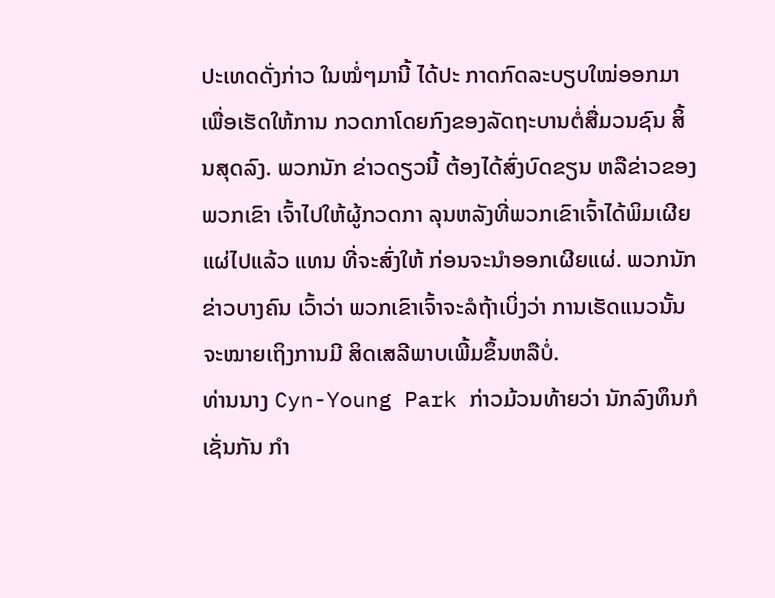ປະເທດດັ່ງກ່າວ ໃນໝໍ່ໆມານີ້ ໄດ້ປະ ກາດກົດລະບຽບໃໝ່ອອກມາ ເພື່ອເຮັດໃຫ້ການ ກວດກາໂດຍກົງຂອງລັດຖະບານຕໍ່ສື່ມວນຊົນ ສິ້ນສຸດລົງ. ພວກນັກ ຂ່າວດຽວນີ້ ຕ້ອງໄດ້ສົ່ງບົດຂຽນ ຫລືຂ່າວຂອງພວກເຂົາ ເຈົ້າໄປໃຫ້ຜູ້ກວດກາ ລຸນຫລັງທີ່ພວກເຂົາເຈົ້າໄດ້ພິມເຜີຍແຜ່ໄປແລ້ວ ແທນ ທີ່ຈະສົ່ງໃຫ້ ກ່ອນຈະນໍາອອກເຜີຍແຜ່. ພວກນັກຂ່າວບາງຄົນ ເວົ້າວ່າ ພວກເຂົາເຈົ້າຈະລໍຖ້າເບິ່ງວ່າ ການເຮັດແນວນັ້ນ ຈະໝາຍເຖິງການມີ ສິດເສລີພາບເພີ້ມຂຶ້ນຫລືບໍ່.
ທ່ານນາງ Cyn-Young Park ກ່າວມ້ວນທ້າຍວ່າ ນັກລົງທຶນກໍເຊັ່ນກັນ ກໍາ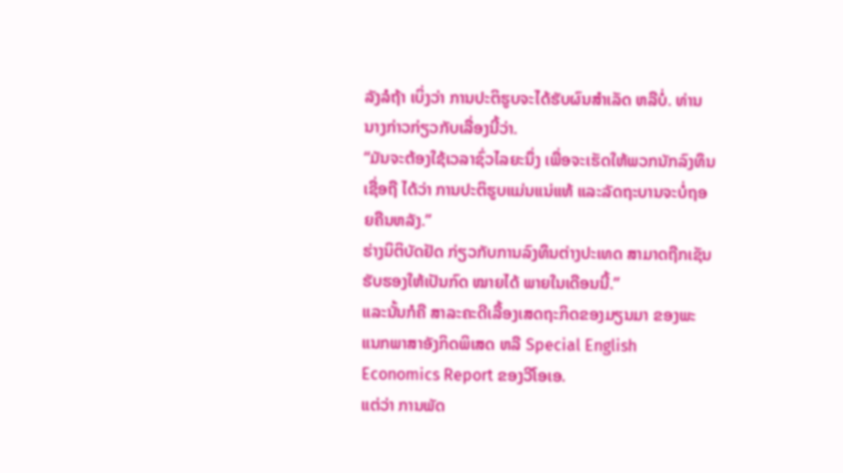ລັງລໍຖ້າ ເບິ່ງວ່າ ການປະຕິຮູບຈະໄດ້ຮັບຜົນສໍາເລັດ ຫລືບໍ່. ທ່ານນາງກ່າວກ່ຽວກັບເລື່ອງນີ້ວ່າ.
“ມັນຈະຕ້ອງໃຊ້ເວລາຊົ່ວໄລຍະນຶ່ງ ເພື່ອຈະເຮັດໃຫ້ພວກນັກລົງທຶນ ເຊື່ອຖື ໄດ້ວ່າ ການປະຕິຮູບແມ່ນແນ່ແທ້ ແລະລັດຖະບານຈະບໍ່ຖອຍຄືນຫລັງ.”
ຮ່າງນິຕິບັດຢັດ ກ່ຽວກັບການລົງທຶນຕ່າງປະເທດ ສາມາດຖືກເຊັນຮັບຮອງໃຫ້ເປັນກົດ ໝາຍໄດ້ ພາຍໃນເດືອນນີ້.”
ແລະນັ້ນກໍຄື ສາລະຄະດີເລື້ອງເສດຖະກິດຂອງມຽນມາ ຂອງພະແນກພາສາອັງກິດພິເສດ ຫລື Special English Economics Report ຂອງວີໂອເອ.
ແຕ່ວ່າ ການພັດ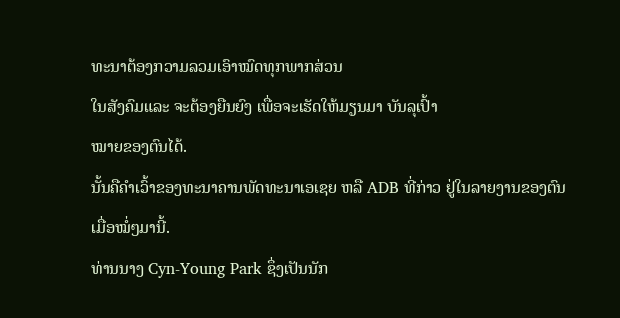ທະນາຕ້ອງກວາມລວມເອົາໝົດທຸກພາກສ່ວນ
ໃນສັງຄົມແລະ ຈະຕ້ອງຍືນຍົງ ເພື່ອຈະເຮັດໃຫ້ມຽນມາ ບັນລຸເປົ້າ
ໝາຍຂອງຕົນໄດ້.
ນັ້ນຄືຄໍາເວົ້າຂອງທະນາຄານພັດທະນາເອເຊຍ ຫລື ADB ທີ່ກ່າວ ຢູ່ໃນລາຍງານຂອງຕົນ ເມື່ອໝໍ່ໆມານີ້.
ທ່ານນາງ Cyn-Young Park ຊຶ່ງເປັນນັກ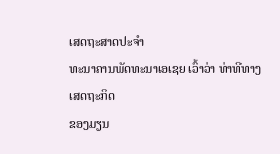ເສດຖະສາດປະຈໍາ
ທະນາຄານພັດທະນາເອເຊຍ ເວົ້າວ່າ ທ່າທີທາງເສດຖະກິດ
ຂອງມຽນ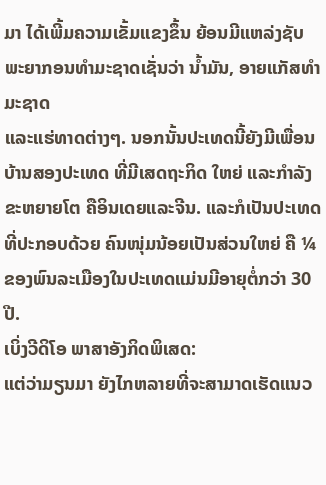ມາ ໄດ້ເພີ້ມຄວາມເຂັ້ມແຂງຂຶ້ນ ຍ້ອນມີແຫລ່ງຊັບ
ພະຍາກອນທໍາມະຊາດເຊັ່ນວ່າ ນໍ້າມັນ, ອາຍແກັສທໍາມະຊາດ
ແລະແຮ່ທາດຕ່າງໆ. ນອກນັ້ນປະເທດນີ້ຍັງມີເພື່ອນບ້ານສອງປະເທດ ທີ່ມີເສດຖະກິດ ໃຫຍ່ ແລະກໍາລັງຂະຫຍາຍໂຕ ຄືອິນເດຍແລະຈີນ. ແລະກໍເປັນປະເທດທີ່ປະກອບດ້ວຍ ຄົນໜຸ່ມນ້ອຍເປັນສ່ວນໃຫຍ່ ຄື ¼ ຂອງພົນລະເມືອງໃນປະເທດແມ່ນມີອາຍຸຕໍ່ກວ່າ 30 ປີ.
ເບິ່ງວີດິໂອ ພາສາອັງກິດພິເສດ:
ແຕ່ວ່າມຽນມາ ຍັງໄກຫລາຍທີ່ຈະສາມາດເຮັດແນວ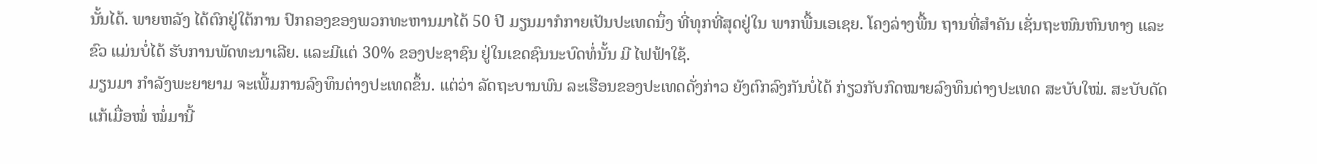ນັ້ນໄດ້. ພາຍຫລັງ ໄດ້ຕົກຢູ່ໃຕ້ການ ປົກຄອງຂອງພວກທະຫານມາໄດ້ 50 ປີ ມຽນມາກໍກາຍເປັນປະເທດນຶ່ງ ທີ່ທຸກທີ່ສຸດຢູ່ໃນ ພາກພື້ນເອເຊຍ. ໂຄງລ່າງພື້ນ ຖານທີ່ສຳຄັນ ເຊັ່ນຖະໜົນຫົນທາງ ແລະຂົວ ແມ່ນບໍ່ໄດ້ ຮັບການພັດທະນາເລີຍ. ແລະມີແຕ່ 30% ຂອງປະຊາຊົນ ຢູ່ໃນເຂດຊົນນະບົດທໍ່ນັ້ນ ມີ ໄຟຟ້າໃຊ້.
ມຽນມາ ກໍາລັງພະຍາຍາມ ຈະເພີ້ມການລົງທຶນຕ່າງປະເທດຂຶ້ນ. ແຕ່ວ່າ ລັດຖະບານພົນ ລະເຮືອນຂອງປະເທດດັ່ງກ່າວ ຍັງຕົກລົງກັນບໍ່ໄດ້ ກ່ຽວກັບກົດໝາຍລົງທຶນຕ່າງປະເທດ ສະບັບໃໝ່. ສະບັບດັດແກ້ເມື່ອໝໍ່ ໝໍ່ມານີ້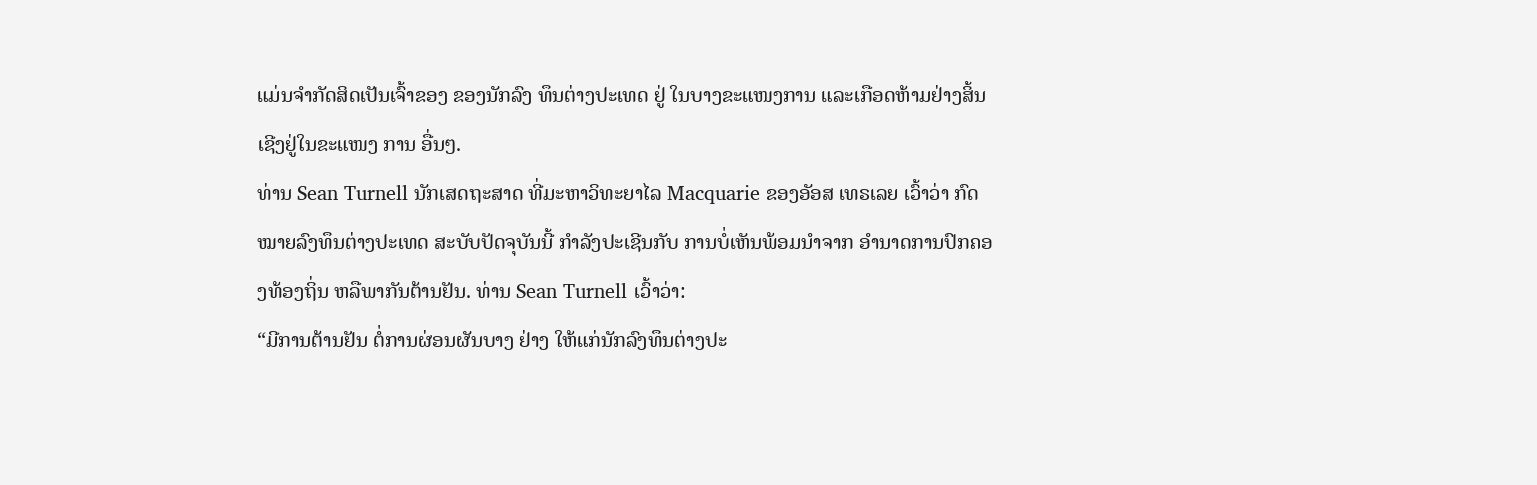ແມ່ນຈໍາກັດສິດເປັນເຈົ້າຂອງ ຂອງນັກລົງ ທຶນຕ່າງປະເທດ ຢູ່ ໃນບາງຂະແໜງການ ແລະເກືອດຫ້າມຢ່າງສິ້ນເຊີງຢູ່ໃນຂະແໜງ ການ ອື່ນໆ.
ທ່ານ Sean Turnell ນັກເສດຖະສາດ ທີ່ມະຫາວິທະຍາໄລ Macquarie ຂອງອັອສ ເທຣເລຍ ເວົ້າວ່າ ກົດໝາຍລົງທຶນຕ່າງປະເທດ ສະບັບປັດຈຸບັນນີ້ ກໍາລັງປະເຊີນກັບ ການບໍ່ເຫັນພ້ອມນໍາຈາກ ອໍານາດການປົກຄອງທ້ອງຖິ່ນ ຫລືພາກັນຕ້ານຢັນ. ທ່ານ Sean Turnell ເວົ້າວ່າ:
“ມີການຕ້ານຢັນ ຕໍ່ການຜ່ອນຜັນບາງ ຢ່າງ ໃຫ້ແກ່ນັກລົງທຶນຕ່າງປະ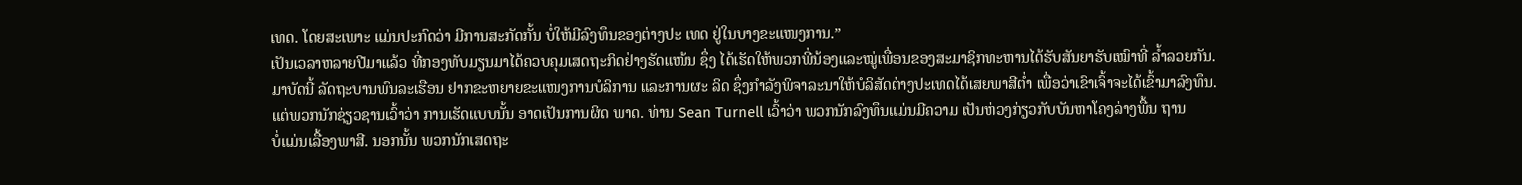ເທດ. ໂດຍສະເພາະ ແມ່ນປະກົດວ່າ ມີການສະກັດກັ້ນ ບໍ່ໃຫ້ມີລົງທຶນຂອງຕ່າງປະ ເທດ ຢູ່ໃນບາງຂະແໜງການ.”
ເປັນເວລາຫລາຍປີມາແລ້ວ ທີ່ກອງທັບມຽນມາໄດ້ຄວບຄຸມເສດຖະກິດຢ່າງຮັດແໜ້ນ ຊຶ່ງ ໄດ້ເຮັດໃຫ້ພວກພີ່ນ້ອງແລະໝູ່ເພື່ອນຂອງສະມາຊິກທະຫານໄດ້ຮັບສັນຍາຮັບເໝົາທີ່ ລໍ້າລວຍກັນ.
ມາບັດນີ້ ລັດຖະບານພົນລະເຮືອນ ຢາກຂະຫຍາຍຂະແໜງການບໍລິການ ແລະການຜະ ລິດ ຊຶ່ງກໍາລັງພິຈາລະນາໃຫ້ບໍລິສັດຕ່າງປະເທດໄດ້ເສຍພາສີຕໍ່າ ເພື່ອວ່າເຂົາເຈົ້າຈະໄດ້ເຂົ້າມາລົງທຶນ.
ແຕ່ພວກນັກຊ່ຽວຊານເວົ້າວ່າ ການເຮັດແບບນັ້ນ ອາດເປັນການຜິດ ພາດ. ທ່ານ Sean Turnell ເວົ້າວ່າ ພວກນັກລົງທຶນແມ່ນມີຄວາມ ເປັນຫ່ວງກ່ຽວກັບບັນຫາໂຄງລ່າງພື້ນ ຖານ
ບໍ່ແມ່ນເລື້ອງພາສີ. ນອກນັ້ນ ພວກນັກເສດຖະ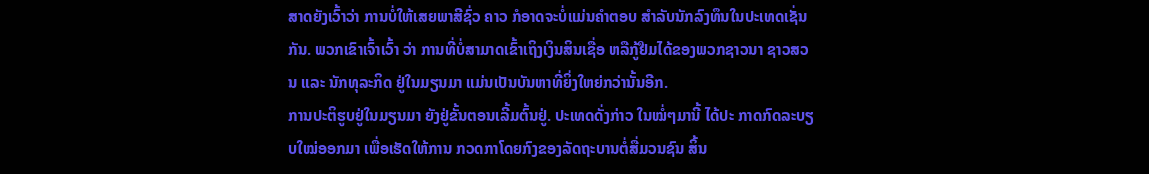ສາດຍັງເວົ້າວ່າ ການບໍ່ໃຫ້ເສຍພາສີຊົ່ວ ຄາວ ກໍອາດຈະບໍ່ແມ່ນຄໍາຕອບ ສໍາລັບນັກລົງທຶນໃນປະເທດເຊັ່ນກັນ. ພວກເຂົາເຈົ້າເວົ້າ ວ່າ ການທີ່ບໍ່ສາມາດເຂົ້າເຖິງເງິນສິນເຊື່ອ ຫລືກູ້ຢືມໄດ້ຂອງພວກຊາວນາ ຊາວສວນ ແລະ ນັກທຸລະກິດ ຢູ່ໃນມຽນມາ ແມ່ນເປັນບັນຫາທີ່ຍິ່ງໃຫຍ່ກວ່ານັ້ນອີກ.
ການປະຕິຮູບຢູ່ໃນມຽນມາ ຍັງຢູ່ຂັ້ນຕອນເລີ້ມຕົ້ນຢູ່. ປະເທດດັ່ງກ່າວ ໃນໝໍ່ໆມານີ້ ໄດ້ປະ ກາດກົດລະບຽບໃໝ່ອອກມາ ເພື່ອເຮັດໃຫ້ການ ກວດກາໂດຍກົງຂອງລັດຖະບານຕໍ່ສື່ມວນຊົນ ສິ້ນ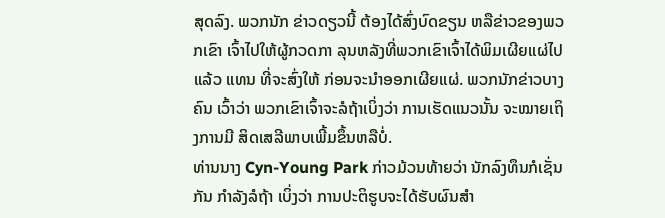ສຸດລົງ. ພວກນັກ ຂ່າວດຽວນີ້ ຕ້ອງໄດ້ສົ່ງບົດຂຽນ ຫລືຂ່າວຂອງພວກເຂົາ ເຈົ້າໄປໃຫ້ຜູ້ກວດກາ ລຸນຫລັງທີ່ພວກເຂົາເຈົ້າໄດ້ພິມເຜີຍແຜ່ໄປແລ້ວ ແທນ ທີ່ຈະສົ່ງໃຫ້ ກ່ອນຈະນໍາອອກເຜີຍແຜ່. ພວກນັກຂ່າວບາງຄົນ ເວົ້າວ່າ ພວກເຂົາເຈົ້າຈະລໍຖ້າເບິ່ງວ່າ ການເຮັດແນວນັ້ນ ຈະໝາຍເຖິງການມີ ສິດເສລີພາບເພີ້ມຂຶ້ນຫລືບໍ່.
ທ່ານນາງ Cyn-Young Park ກ່າວມ້ວນທ້າຍວ່າ ນັກລົງທຶນກໍເຊັ່ນກັນ ກໍາລັງລໍຖ້າ ເບິ່ງວ່າ ການປະຕິຮູບຈະໄດ້ຮັບຜົນສໍາ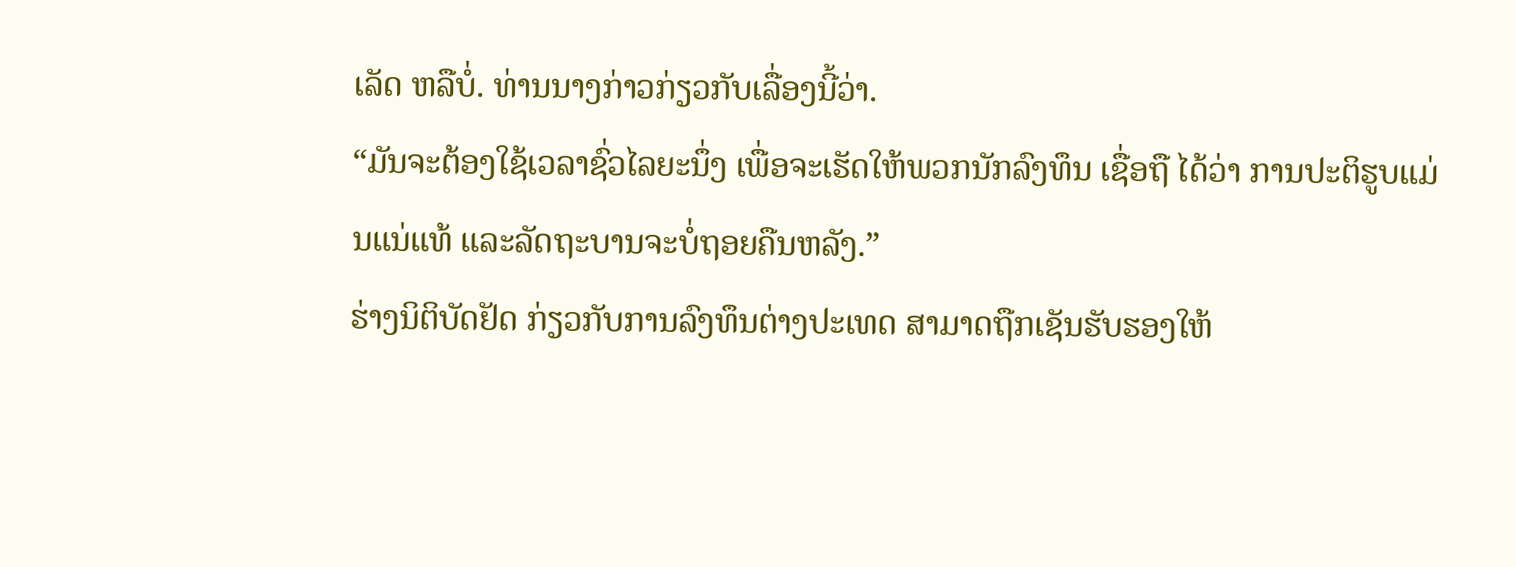ເລັດ ຫລືບໍ່. ທ່ານນາງກ່າວກ່ຽວກັບເລື່ອງນີ້ວ່າ.
“ມັນຈະຕ້ອງໃຊ້ເວລາຊົ່ວໄລຍະນຶ່ງ ເພື່ອຈະເຮັດໃຫ້ພວກນັກລົງທຶນ ເຊື່ອຖື ໄດ້ວ່າ ການປະຕິຮູບແມ່ນແນ່ແທ້ ແລະລັດຖະບານຈະບໍ່ຖອຍຄືນຫລັງ.”
ຮ່າງນິຕິບັດຢັດ ກ່ຽວກັບການລົງທຶນຕ່າງປະເທດ ສາມາດຖືກເຊັນຮັບຮອງໃຫ້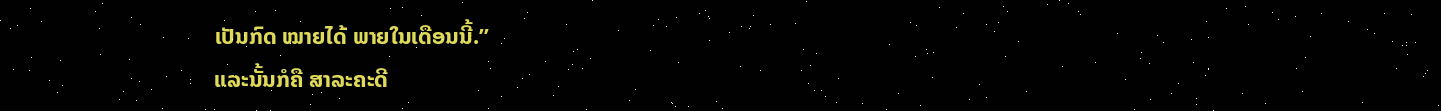ເປັນກົດ ໝາຍໄດ້ ພາຍໃນເດືອນນີ້.”
ແລະນັ້ນກໍຄື ສາລະຄະດີ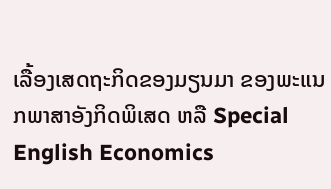ເລື້ອງເສດຖະກິດຂອງມຽນມາ ຂອງພະແນກພາສາອັງກິດພິເສດ ຫລື Special English Economics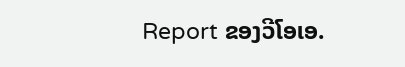Report ຂອງວີໂອເອ.